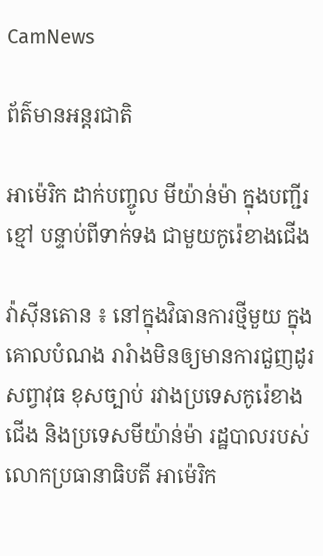CamNews

ព័ត៌មានអន្តរជាតិ

អាម៉េរិក ដាក់បញ្ចូល មីយ៉ាន់ម៉ា ក្នុងបញ្ជីរខ្មៅ បន្ទាប់ពីទាក់ទង ជាមួយកូរ៉េខាងជើង

វ៉ាស៊ីនតោន ៖ នៅក្នុងវិធានការថ្មីមួយ ក្នុងគោលបំណង រារំាងមិនឲ្យមានការជួញដូរ សព្វាវុធ ខុសច្បាប់ រវាងប្រទេសកូរ៉េខាងជើង និងប្រទេសមីយ៉ាន់ម៉ា រដ្ឋបាលរបស់លោកប្រធានាធិបតី អាម៉េរិក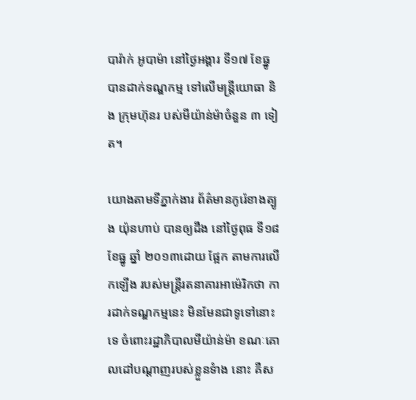បារ៉ាក់ អូបាម៉ា នៅថ្ងៃអង្គារ ទី១៧ ខែធ្នូ បានដាក់ទណ្ឌកម្ម ទៅលើមន្រ្តីយោធា និង ក្រុមហ៊ុនរ បស់មីយ៉ាន់ម៉ាចំនួន ៣ ទៀត។

យោងតាមទីភ្នាក់ងារ ព័ត៌មានកូរ៉េខាងត្បូង យ៉ុនហាប់ បានឲ្យដឹង នៅថ្ងៃពុធ ទី១៨ ខែធ្នូ ឆ្នាំ ២០១៣ដោយ ផ្អែក តាមការលើកឡើង របស់មន្រ្តីរតនាគារអាម៉េរិកថា ការដាក់ទណ្ឌកម្មនេះ មិនមែនជាទូទៅនោះទេ ចំពោះរដ្ឋាភិបាលមីយ៉ាន់ម៉ា ខណៈគោលដៅបណ្តាញរបស់ខ្លួនទំាង នោះ គឺស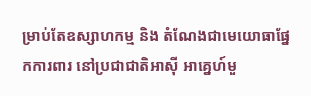ម្រាប់តែឧស្សាហកម្ម និង តំណែងជាមេយោធាផ្នែកការពារ នៅប្រជាជាតិអាស៊ី អាគ្នេហ៍មួ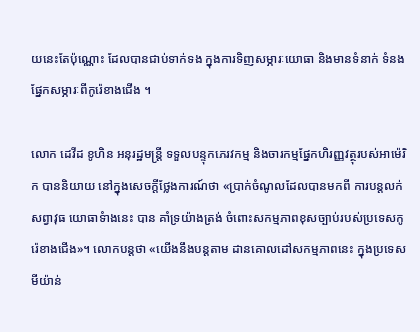យនេះតែប៉ុណ្ណោះ ដែលបានជាប់ទាក់ទង ក្នុងការទិញសម្ភារៈយោធា និងមានទំនាក់ ទំនងផ្នែកសម្ភារៈពីកូរ៉េខាងជើង ។

លោក ដេវីដ ខូហិន អនុរដ្ឋមន្រ្តី ទទួលបន្ទុកភេរវកម្ម និងចារកម្មផ្នែកហិរញ្ញវត្ថុរបស់អាម៉េរិក បាននិយាយ នៅក្នុងសេចក្តីថ្លែងការណ៍ថា «ប្រាក់ចំណូលដែលបានមកពី ការបន្តលក់សព្វាវុធ យោធាទំាងនេះ បាន គាំទ្រយ៉ាងត្រង់ ចំពោះសកម្មភាពខុសច្បាប់របស់ប្រទេសកូរ៉េខាងជើង»។ លោកបន្តថា «យើងនឹងបន្តតាម ដានគោលដៅសកម្មភាពនេះ ក្នុងប្រទេស មីយ៉ាន់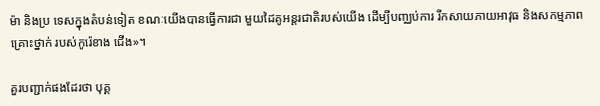ម៉ា និងប្រ ទេសក្នុងតំបន់ទៀត ខណៈយើងបានធ្វើការជា មួយដៃគូអន្តរជាតិរបស់យើង ដើម្បីបញ្ឈប់ការ រីកសាយភាយអាវុធ និងសកម្មភាពគ្រោះថ្នាក់ របស់កូរ៉េខាង ជើង»។

គួរបញ្ជាក់ផងដែរថា បុគ្គ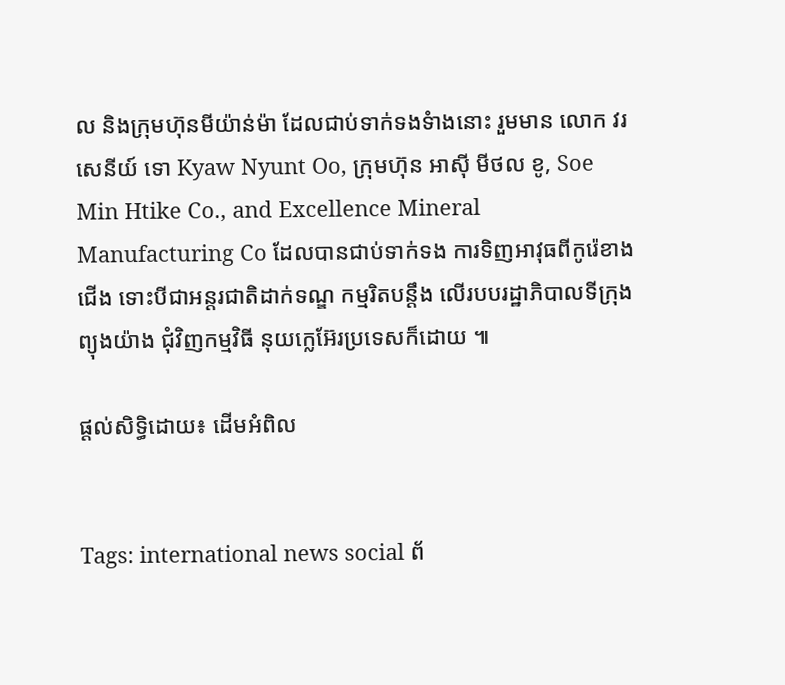ល និងក្រុមហ៊ុនមីយ៉ាន់ម៉ា ដែលជាប់ទាក់ទងទំាងនោះ រួមមាន លោក វរសេនីយ៍ ទោ Kyaw Nyunt Oo, ក្រុមហ៊ុន អាស៊ី មីថល ខូ, Soe Min Htike Co., and Excellence Mineral Manufacturing Co ដែលបានជាប់ទាក់ទង ការទិញអាវុធពីកូរ៉េខាងជើង ទោះបីជាអន្តរជាតិដាក់ទណ្ឌ កម្មរិតបន្តឹង លើរបបរដ្ឋាភិបាលទីក្រុង ព្យុងយ៉ាង ជុំវិញកម្មវិធី នុយក្លេអ៊ែរប្រទេសក៏ដោយ ៕

ផ្តល់សិទ្ធិដោយ៖ ដើមអំពិល


Tags: international news social ព័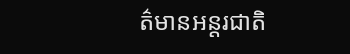ត៌មានអន្តរជាតិ